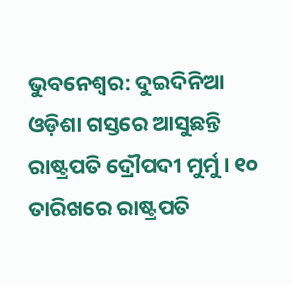ଭୁବନେଶ୍ବର: ଦୁଇଦିନିଆ ଓଡ଼ିଶା ଗସ୍ତରେ ଆସୁଛନ୍ତି ରାଷ୍ଟ୍ରପତି ଦ୍ରୌପଦୀ ମୁର୍ମୁ । ୧୦ ତାରିଖରେ ରାଷ୍ଟ୍ରପତି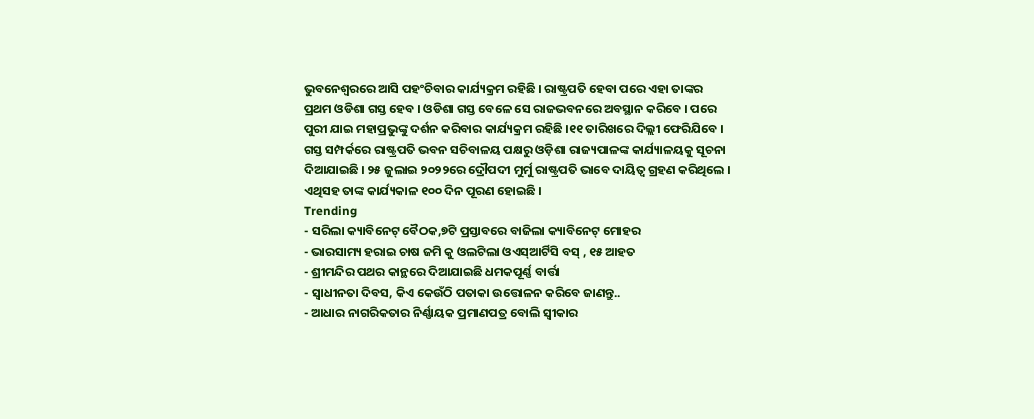ଭୁବନେଶ୍ୱରରେ ଆସି ପହଂଚିବାର କାର୍ଯ୍ୟକ୍ରମ ରହିଛି । ରାଷ୍ଟ୍ରପତି ହେବା ପରେ ଏହା ତାଙ୍କର ପ୍ରଥମ ଓଡିଶା ଗସ୍ତ ହେବ । ଓଡିଶା ଗସ୍ତ ବେଳେ ସେ ରାଜଭବନରେ ଅବସ୍ଥାନ କରିବେ । ପରେ ପୁରୀ ଯାଇ ମହାପ୍ରଭୁଙ୍କୁ ଦର୍ଶନ କରିବାର କାର୍ଯ୍ୟକ୍ରମ ରହିଛି ।୧୧ ତାରିଖରେ ଦିଲ୍ଲୀ ଫେରିଯିବେ । ଗସ୍ତ ସମ୍ପର୍କରେ ରାଷ୍ଟ୍ରପତି ଭବନ ସଚିବାଳୟ ପକ୍ଷରୁ ଓଡ଼ିଶା ରାଜ୍ୟପାଳଙ୍କ କାର୍ଯ୍ୟାଳୟକୁ ସୂଚନା ଦିଆଯାଇଛି । ୨୫ ଜୁଲାଇ ୨୦୨୨ରେ ଦ୍ରୌପଦୀ ମୁର୍ମୁ ରାଷ୍ଟ୍ରପତି ଭାବେ ଦାୟିତ୍ୱ ଗ୍ରହଣ କରିଥିଲେ । ଏଥିସହ ତାଙ୍କ କାର୍ଯ୍ୟକାଳ ୧୦୦ ଦିନ ପୂରଣ ହୋଇଛି ।
Trending
- ସରିଲା କ୍ୟାବିନେଟ୍ ବୈଠକ,୭ଟି ପ୍ରସ୍ତାବରେ ବାଜିଲା କ୍ୟାବିନେଟ୍ ମୋହର
- ଭାରସାମ୍ୟ ହରାଇ ଚାଷ ଜମି କୁ ଓଲଟିଲା ଓଏସ୍ଆର୍ଟିସି ବସ୍ , ୧୫ ଆହତ
- ଶ୍ରୀମନ୍ଦିର ପଥର କାନ୍ଥରେ ଦିଆଯାଇଛି ଧମକପୂର୍ଣ୍ଣ ବାର୍ତ୍ତା
- ସ୍ୱାଧୀନତା ଦିବସ, କିଏ କେଉଁଠି ପତାକା ଉତ୍ତୋଳନ କରିବେ ଜାଣନ୍ତୁ..
- ଆଧାର ନାଗରିକତାର ନିର୍ଣ୍ଣାୟକ ପ୍ରମାଣପତ୍ର ବୋଲି ସ୍ବୀକାର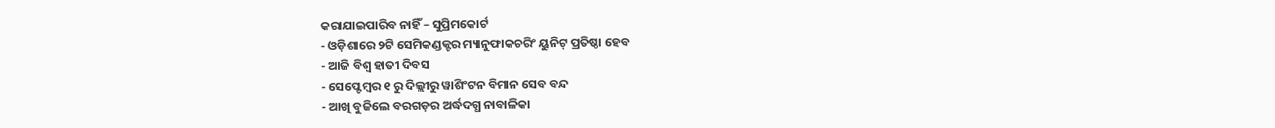କରାଯାଇପାରିବ ନାହିଁ – ସୁପ୍ରିମକୋର୍ଟ
- ଓଡ଼ିଶାରେ ୨ଟି ସେମିକଣ୍ଡକ୍ଟର ମ୍ୟାନୁଫାକଚରିଂ ୟୁନିଟ୍ ପ୍ରତିଷ୍ଠା ହେବ
- ଆଜି ବିଶ୍ବ ହାତୀ ଦିବସ
- ସେପ୍ଟେମ୍ବର ୧ ରୁ ଦିଲ୍ଲୀରୁ ୱାଶିଂଟନ ବିମାନ ସେବ ବନ୍ଦ
- ଆଖି ବୁଜିଲେ ବରଗଡ଼ର ଅର୍ଦ୍ଧଦଗ୍ଧ ନାବାଳିକା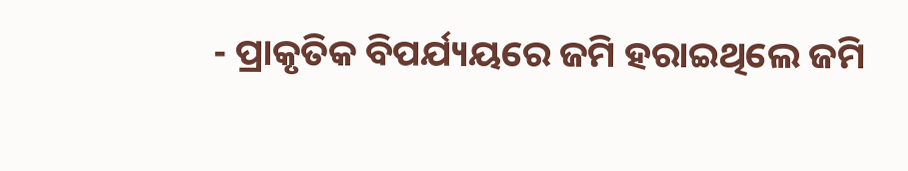- ପ୍ରାକୃତିକ ବିପର୍ଯ୍ୟୟରେ ଜମି ହରାଇଥିଲେ ଜମି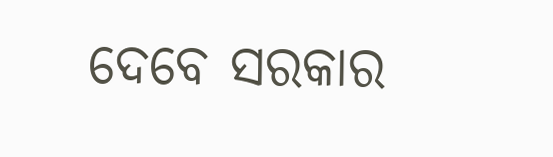ଦେବେ ସରକାର